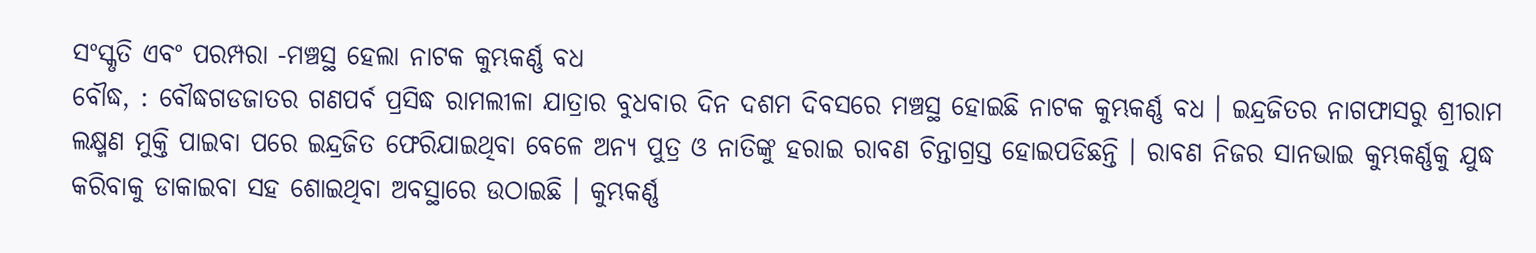ସଂସ୍କୃତି ଏବଂ ପରମ୍ପରା -ମଞ୍ଚସ୍ଥ ହେଲା ନାଟକ କୁମ୍ଭକର୍ଣ୍ଣ ବଧ
ବୌଦ୍ଧ, : ବୌଦ୍ଧଗଡଜାତର ଗଣପର୍ବ ପ୍ରସିଦ୍ଧ ରାମଲୀଳା ଯାତ୍ରାର ବୁଧବାର ଦିନ ଦଶମ ଦିବସରେ ମଞ୍ଚସ୍ଥ ହୋଇଛି ନାଟକ କୁମ୍ଭକର୍ଣ୍ଣ ବଧ । ଇନ୍ଦ୍ରଜିତର ନାଗଫାସରୁ ଶ୍ରୀରାମ ଲକ୍ଷ୍ମଣ ମୁକ୍ତି ପାଇବା ପରେ ଇନ୍ଦ୍ରଜିତ ଫେରିଯାଇଥିବା ବେଳେ ଅନ୍ୟ ପୁତ୍ର ଓ ନାତିଙ୍କୁ ହରାଇ ରାବଣ ଚିନ୍ତାଗ୍ରସ୍ତ ହୋଇପଡିଛନ୍ତି । ରାବଣ ନିଜର ସାନଭାଇ କୁମ୍ଭକର୍ଣ୍ଣକୁ ଯୁଦ୍ଧ କରିବାକୁ ଡାକାଇବା ସହ ଶୋଇଥିବା ଅବସ୍ଥାରେ ଉଠାଇଛି । କୁମ୍ଭକର୍ଣ୍ଣ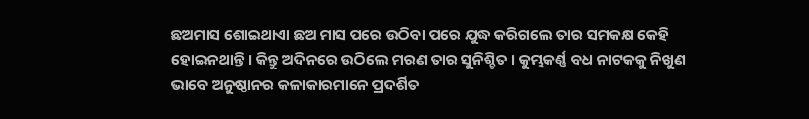ଛଅମାସ ଶୋଇଥାଏା ଛଅ ମାସ ପରେ ଉଠିବା ପରେ ଯୁଦ୍ଧ କରିଗଲେ ତାର ସମକକ୍ଷ କେହି ହୋଇନଥାନ୍ତି । କିନ୍ତୁ ଅଦିନରେ ଉଠିଲେ ମରଣ ତାର ସୁନିଶ୍ଚିତ । କୁମ୍ଭକର୍ଣ୍ଣ ବଧ ନାଟକକୁ ନିଖୁଣ ଭାବେ ଅନୁଷ୍ଠାନର କଳାକାରମାନେ ପ୍ରଦର୍ଶିତ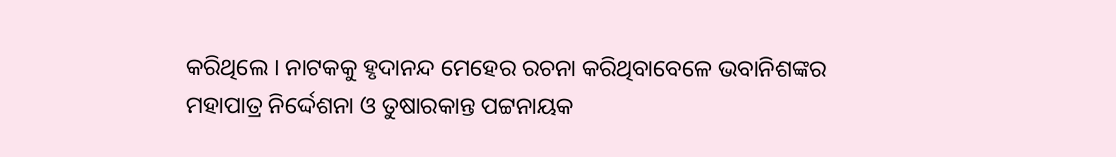କରିଥିଲେ । ନାଟକକୁ ହୃଦାନନ୍ଦ ମେହେର ରଚନା କରିଥିବାବେଳେ ଭବାନିଶଙ୍କର ମହାପାତ୍ର ନିର୍ଦ୍ଦେଶନା ଓ ତୁଷାରକାନ୍ତ ପଟ୍ଟନାୟକ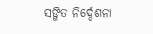ସଙ୍ଗିତ ନିର୍ଦ୍ଦେଶନା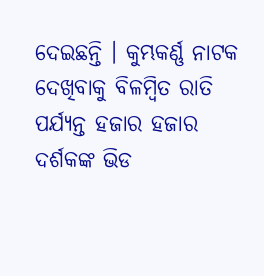ଦେଇଛନ୍ତି । କୁମ୍ଭକର୍ଣ୍ଣ ନାଟକ ଦେଖିବାକୁ ବିଳମ୍ବିତ ରାତି ପର୍ଯ୍ୟନ୍ତ ହଜାର ହଜାର ଦର୍ଶକଙ୍କ ଭିଡ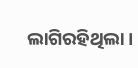ଲାଗିରହିଥିଲା ।